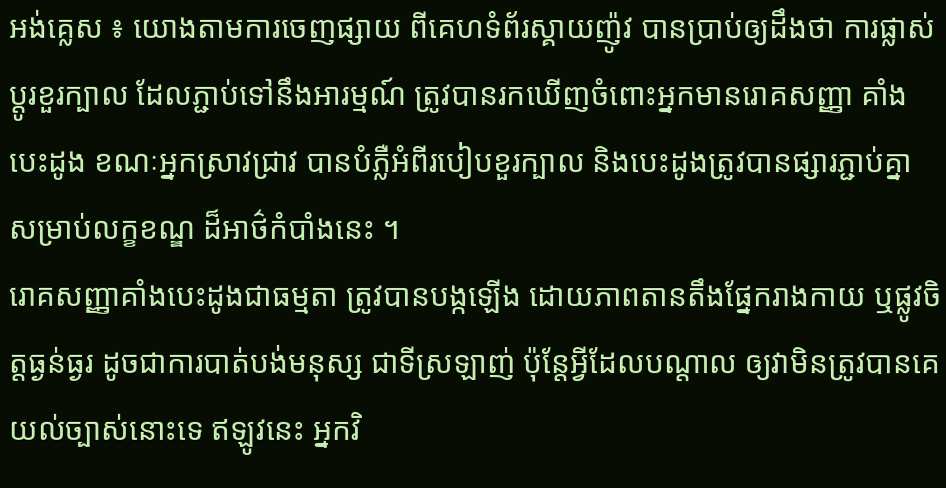អង់គ្លេស ៖ យោងតាមការចេញផ្សាយ ពីគេហទំព័រស្គាយញ៉ូវ បានប្រាប់ឲ្យដឹងថា ការផ្លាស់ប្តូរខួរក្បាល ដែលភ្ជាប់ទៅនឹងអារម្មណ៍ ត្រូវបានរកឃើញចំពោះអ្នកមានរោគសញ្ញា គាំងបេះដូង ខណៈអ្នកស្រាវជ្រាវ បានបំភ្លឺអំពីរបៀបខួរក្បាល និងបេះដូងត្រូវបានផ្សារភ្ជាប់គ្នា សម្រាប់លក្ខខណ្ឌ ដ៏អាថ៌កំបាំងនេះ ។
រោគសញ្ញាគាំងបេះដូងជាធម្មតា ត្រូវបានបង្កឡើង ដោយភាពតានតឹងផ្នែករាងកាយ ឬផ្លូវចិត្តធ្ងន់ធ្ងរ ដូចជាការបាត់បង់មនុស្ស ជាទីស្រឡាញ់ ប៉ុន្តែអ្វីដែលបណ្តាល ឲ្យវាមិនត្រូវបានគេយល់ច្បាស់នោះទេ ឥឡូវនេះ អ្នកវិ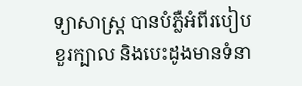ទ្យាសាស្ត្រ បានបំភ្លឺអំពីរបៀបខួរក្បាល និងបេះដូងមានទំនា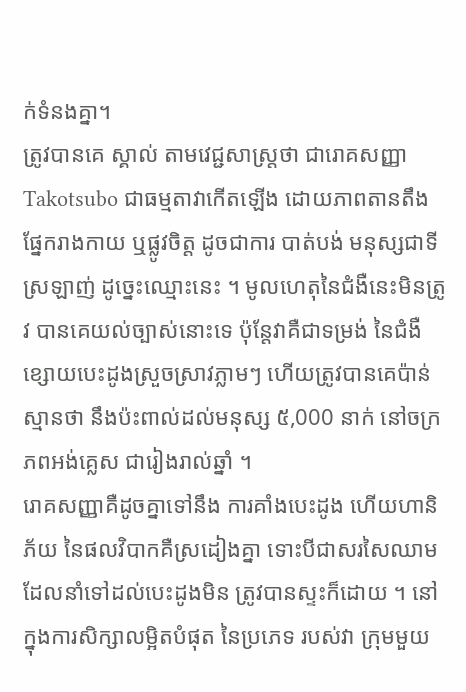ក់ទំនងគ្នា។
ត្រូវបានគេ ស្គាល់ តាមវេជ្ជសាស្ត្រថា ជារោគសញ្ញា Takotsubo ជាធម្មតាវាកើតឡើង ដោយភាពតានតឹង ផ្នែករាងកាយ ឬផ្លូវចិត្ត ដូចជាការ បាត់បង់ មនុស្សជាទីស្រឡាញ់ ដូច្នេះឈ្មោះនេះ ។ មូលហេតុនៃជំងឺនេះមិនត្រូវ បានគេយល់ច្បាស់នោះទេ ប៉ុន្តែវាគឺជាទម្រង់ នៃជំងឺខ្សោយបេះដូងស្រួចស្រាវភ្លាមៗ ហើយត្រូវបានគេប៉ាន់ស្មានថា នឹងប៉ះពាល់ដល់មនុស្ស ៥,000 នាក់ នៅចក្រភពអង់គ្លេស ជារៀងរាល់ឆ្នាំ ។
រោគសញ្ញាគឺដូចគ្នាទៅនឹង ការគាំងបេះដូង ហើយហានិភ័យ នៃផលវិបាកគឺស្រដៀងគ្នា ទោះបីជាសរសៃឈាម ដែលនាំទៅដល់បេះដូងមិន ត្រូវបានស្ទះក៏ដោយ ។ នៅក្នុងការសិក្សាលម្អិតបំផុត នៃប្រភេទ របស់វា ក្រុមមួយ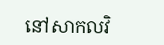នៅសាកលវិ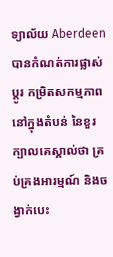ទ្យាល័យ Aberdeen បានកំណត់ការផ្លាស់ប្តូរ កម្រិតសកម្មភាពនៅក្នុងតំបន់ នៃខួរក្បាលគេស្គាល់ថា គ្រប់គ្រងអារម្មណ៍ និងចង្វាក់បេះ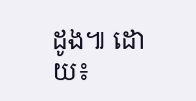ដូង៕ ដោយ៖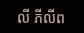លី ភីលីព